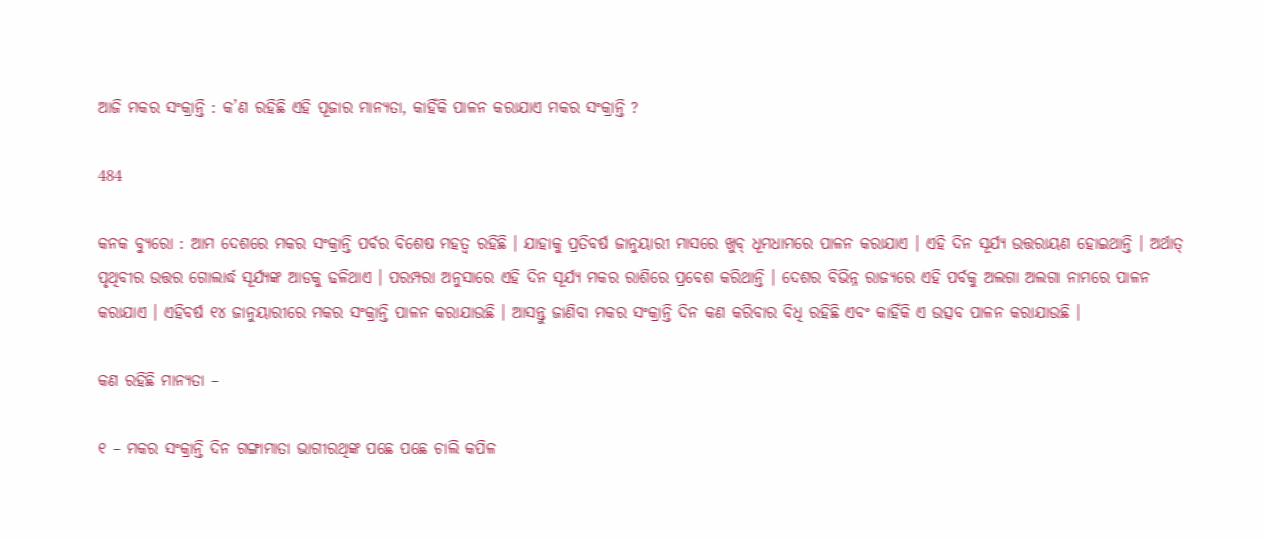ଆଜି ମକର ସଂକ୍ରାନ୍ତି : କ’ଣ ରହିଛି ଏହି ପୂଜାର ମାନ୍ୟତା, କାହିଁକି ପାଳନ କରାଯାଏ ମକର ସଂକ୍ରାନ୍ତି ?

484

କନକ ବ୍ୟୁରୋ : ଆମ ଦେଶରେ ମକର ସଂକ୍ରାନ୍ତି ପର୍ବର ବିଶେଷ ମହତ୍ୱ ରହିଛି । ଯାହାକୁ ପ୍ରତିବର୍ଷ ଜାନୁୟାରୀ ମାସରେ ଖୁବ୍ ଧୂମଧାମରେ ପାଳନ କରାଯାଏ । ଏହି ଦିନ ସୂର୍ଯ୍ୟ ଉତ୍ତରାୟଣ ହୋଇଥାନ୍ତି । ଅର୍ଥାତ୍ ପୃଥିବୀର ଉତ୍ତର ଗୋଲାର୍ଦ୍ଧ ସୂର୍ଯ୍ୟଙ୍କ ଆଡକୁ ଢଳିଥାଏ । ପରମ୍ପରା ଅନୁସାରେ ଏହି ଦିନ ସୂର୍ଯ୍ୟ ମକର ରାଶିରେ ପ୍ରବେଶ କରିଥାନ୍ତି । ଦେଶର ବିଭିନ୍ନ ରାଜ୍ୟରେ ଏହି ପର୍ବକୁ ଅଲଗା ଅଲଗା ନାମରେ ପାଳନ କରାଯାଏ । ଏହିବର୍ଷ ୧୪ ଜାନୁୟାରୀରେ ମକର ସଂକ୍ରାନ୍ତି ପାଳନ କରାଯାଉଛି । ଆସନ୍ତୁ ଜାଣିବା ମକର ସଂକ୍ରାନ୍ତି ଦିନ କଣ କରିବାର ବିଧି ରହିଛି ଏବଂ କାହିଁକି ଏ ଉତ୍ସବ ପାଳନ କରାଯାଉଛି ।

କଣ ରହିଛି ମାନ୍ୟତା –

୧ – ମକର ସଂକ୍ରାନ୍ତି ଦିନ ଗଙ୍ଗାମାତା ଭାଗୀରଥିଙ୍କ ପଛେ ପଛେ ଚାଲି କପିଳ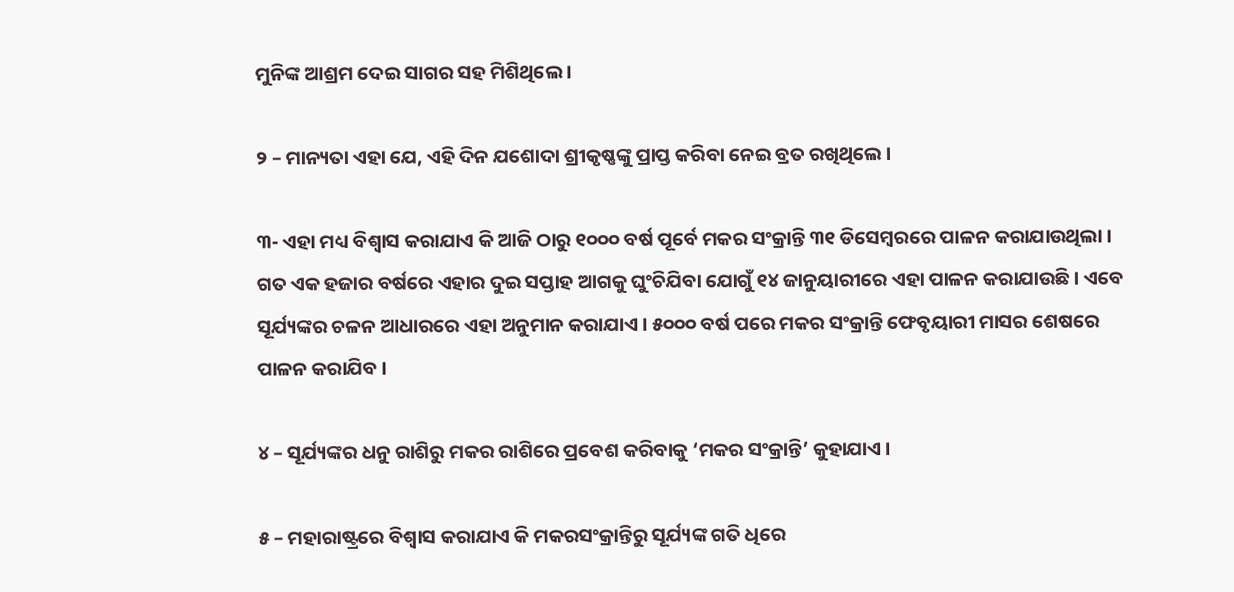ମୁନିଙ୍କ ଆଶ୍ରମ ଦେଇ ସାଗର ସହ ମିଶିଥିଲେ ।

୨ – ମାନ୍ୟତା ଏହା ଯେ, ଏହି ଦିନ ଯଶୋଦା ଶ୍ରୀକୃଷ୍ଣଙ୍କୁ ପ୍ରାପ୍ତ କରିବା ନେଇ ବ୍ରତ ରଖିଥିଲେ ।

୩- ଏହା ମଧ୍ୟ ବିଶ୍ୱାସ କରାଯାଏ କି ଆଜି ଠାରୁ ୧୦୦୦ ବର୍ଷ ପୂର୍ବେ ମକର ସଂକ୍ରାନ୍ତି ୩୧ ଡିସେମ୍ବରରେ ପାଳନ କରାଯାଉଥିଲା । ଗତ ଏକ ହଜାର ବର୍ଷରେ ଏହାର ଦୁଇ ସପ୍ତାହ ଆଗକୁ ଘୁଂଚିଯିବା ଯୋଗୁଁ ୧୪ ଜାନୁୟାରୀରେ ଏହା ପାଳନ କରାଯାଉଛି । ଏବେ ସୂର୍ଯ୍ୟଙ୍କର ଚଳନ ଆଧାରରେ ଏହା ଅନୁମାନ କରାଯାଏ । ୫୦୦୦ ବର୍ଷ ପରେ ମକର ସଂକ୍ରାନ୍ତି ଫେବୃୟାରୀ ମାସର ଶେଷରେ ପାଳନ କରାଯିବ ।

୪ – ସୂର୍ଯ୍ୟଙ୍କର ଧନୁ ରାଶିରୁ ମକର ରାଶିରେ ପ୍ରବେଶ କରିବାକୁ ‘ମକର ସଂକ୍ରାନ୍ତି’ କୁହାଯାଏ ।

୫ – ମହାରାଷ୍ଟ୍ରରେ ବିଶ୍ୱାସ କରାଯାଏ କି ମକରସଂକ୍ରାନ୍ତିରୁ ସୂର୍ଯ୍ୟଙ୍କ ଗତି ଧିରେ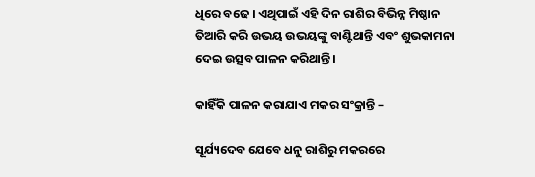ଧିରେ ବଢେ । ଏଥିପାଇଁ ଏହି ଦିନ ରାଶିର ବିଭିନ୍ନ ମିଷ୍ଠାନ ତିଆରି କରି ଉଭୟ ଉଭୟଙ୍କୁ ବାଣ୍ଟିଥାନ୍ତି ଏବଂ ଶୁଭକାମନା ଦେଇ ଉତ୍ସବ ପାଳନ କରିଥାନ୍ତି ।

କାହିଁକି ପାଳନ କରାଯାଏ ମକର ସଂକ୍ରାନ୍ତି –

ସୂର୍ଯ୍ୟଦେବ ଯେବେ ଧନୁ ରାଶିରୁ ମକରରେ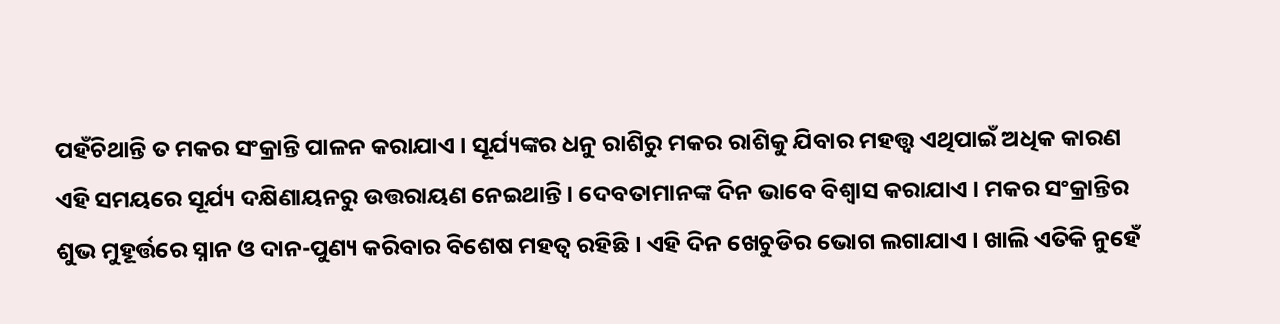ପହଁଚିଥାନ୍ତି ତ ମକର ସଂକ୍ରାନ୍ତି ପାଳନ କରାଯାଏ । ସୂର୍ଯ୍ୟଙ୍କର ଧନୁ ରାଶିରୁ ମକର ରାଶିକୁ ଯିବାର ମହତ୍ତ୍ୱ ଏଥିପାଇଁ ଅଧିକ କାରଣ ଏହି ସମୟରେ ସୂର୍ଯ୍ୟ ଦକ୍ଷିଣାୟନରୁ ଉତ୍ତରାୟଣ ନେଇଥାନ୍ତି । ଦେବତାମାନଙ୍କ ଦିନ ଭାବେ ବିଶ୍ୱାସ କରାଯାଏ । ମକର ସଂକ୍ରାନ୍ତିର ଶୁଭ ମୁହୂର୍ତ୍ତରେ ସ୍ନାନ ଓ ଦାନ-ପୁଣ୍ୟ କରିବାର ବିଶେଷ ମହତ୍ୱ ରହିଛି । ଏହି ଦିନ ଖେଚୁଡିର ଭୋଗ ଲଗାଯାଏ । ଖାଲି ଏତିକି ନୁହେଁ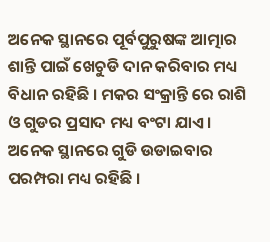ଅନେକ ସ୍ଥାନରେ ପୂର୍ବପୁରୁଷଙ୍କ ଆତ୍ମାର ଶାନ୍ତି ପାଇଁ ଖେଚୁଡି ଦାନ କରିବାର ମଧ୍ୟ ବିଧାନ ରହିଛି । ମକର ସଂକ୍ରାନ୍ତି ରେ ରାଶି ଓ ଗୁଡର ପ୍ରସାଦ ମଧ୍ୟ ବଂଟା ଯାଏ । ଅନେକ ସ୍ଥାନରେ ଗୁଡି ଉଡାଇବାର ପରମ୍ପରା ମଧ୍ୟ ରହିଛି ।